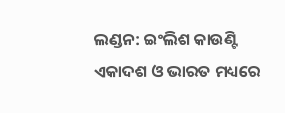ଲଣ୍ଡନ: ଇଂଲିଶ କାଉଣ୍ଟି ଏକାଦଶ ଓ ଭାରତ ମଧ୍ୟରେ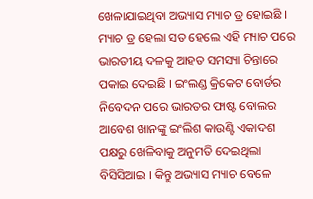ଖେଳାଯାଇଥିବା ଅଭ୍ୟାସ ମ୍ୟାଚ ଡ୍ର ହୋଇଛି । ମ୍ୟାଚ ଡ୍ର ହେଲା ସତ ହେଲେ ଏହି ମ୍ୟାଚ ପରେ ଭାରତୀୟ ଦଳକୁ ଆହତ ସମସ୍ୟା ଚିନ୍ତାରେ ପକାଇ ଦେଇଛି । ଇଂଲଣ୍ଡ କ୍ରିକେଟ ବୋର୍ଡର ନିବେଦନ ପରେ ଭାରତର ଫାଷ୍ଟ ବୋଲର ଆବେଶ ଖାନଙ୍କୁ ଇଂଲିଶ କାଉଣ୍ଟି ଏକାଦଶ ପକ୍ଷରୁ ଖେଳିବାକୁ ଅନୁମତି ଦେଇଥିଲା ବିସିସିଆଇ । କିନ୍ତୁ ଅଭ୍ୟାସ ମ୍ୟାଚ ବେଳେ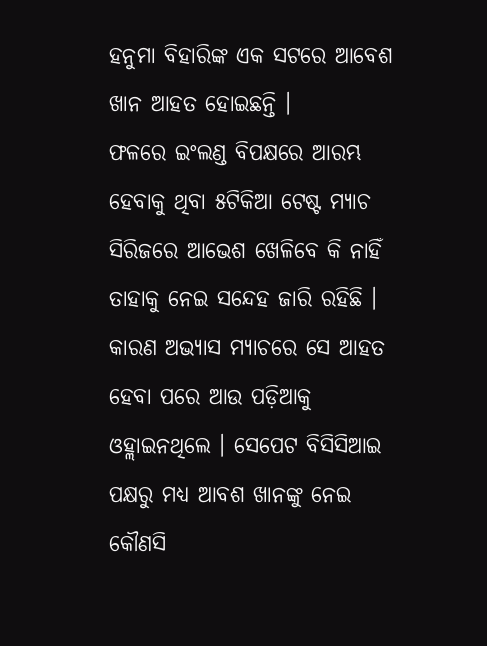ହନୁମା ବିହାରିଙ୍କ ଏକ ସଟରେ ଆବେଶ ଖାନ ଆହତ ହୋଇଛନ୍ତି ।
ଫଳରେ ଇଂଲଣ୍ଡ ବିପକ୍ଷରେ ଆରମ୍ଭ ହେବାକୁ ଥିବା ୫ଟିକିଆ ଟେଷ୍ଟ ମ୍ୟାଚ ସିରିଜରେ ଆଭେଶ ଖେଳିବେ କି ନାହିଁ ତାହାକୁ ନେଇ ସନ୍ଦେହ ଜାରି ରହିଛି । କାରଣ ଅଭ୍ୟାସ ମ୍ୟାଚରେ ସେ ଆହତ ହେବା ପରେ ଆଉ ପଡ଼ିଆକୁ ଓହ୍ଲାଇନଥିଲେ । ସେପେଟ ବିସିସିଆଇ ପକ୍ଷରୁ ମଧ୍ୟ ଆବଶ ଖାନଙ୍କୁ ନେଇ କୌଣସି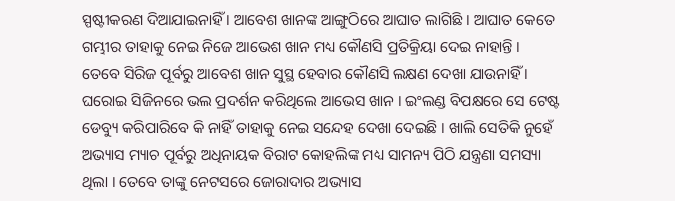ସ୍ପଷ୍ଟୀକରଣ ଦିଆଯାଇନାହିଁ । ଆବେଶ ଖାନଙ୍କ ଆଙ୍ଗୁଠିରେ ଆଘାତ ଲାଗିଛି । ଆଘାତ କେତେ ଗମ୍ଭୀର ତାହାକୁ ନେଇ ନିଜେ ଆଭେଶ ଖାନ ମଧ୍ୟ କୌଣସି ପ୍ରତିକ୍ରିୟା ଦେଇ ନାହାନ୍ତି ।
ତେବେ ସିରିଜ ପୂର୍ବରୁ ଆବେଶ ଖାନ ସୁସ୍ଥ ହେବାର କୌଣସି ଲକ୍ଷଣ ଦେଖା ଯାଉନାହିଁ । ଘରୋଇ ସିଜିନରେ ଭଲ ପ୍ରଦର୍ଶନ କରିଥିଲେ ଆଭେସ ଖାନ । ଇଂଲଣ୍ଡ ବିପକ୍ଷରେ ସେ ଟେଷ୍ଟ ଡେବ୍ୟୁ କରିପାରିବେ କି ନାହିଁ ତାହାକୁ ନେଇ ସନ୍ଦେହ ଦେଖା ଦେଇଛି । ଖାଲି ସେତିକି ନୁହେଁ ଅଭ୍ୟାସ ମ୍ୟାଚ ପୂର୍ବରୁ ଅଧିନାୟକ ବିରାଟ କୋହଲିଙ୍କ ମଧ୍ୟ ସାମନ୍ୟ ପିଠି ଯନ୍ତ୍ରଣା ସମସ୍ୟା ଥିଲା । ତେବେ ତାଙ୍କୁ ନେଟସରେ ଜୋରାଦାର ଅଭ୍ୟାସ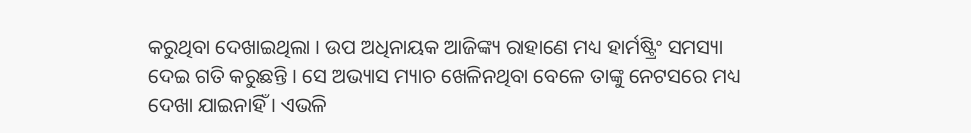କରୁଥିବା ଦେଖାଇଥିଲା । ଉପ ଅଧିନାୟକ ଆଜିଙ୍କ୍ୟ ରାହାଣେ ମଧ୍ୟ ହାର୍ମଷ୍ଟ୍ରିଂ ସମସ୍ୟା ଦେଇ ଗତି କରୁଛନ୍ତି । ସେ ଅଭ୍ୟାସ ମ୍ୟାଚ ଖେଳିନଥିବା ବେଳେ ତାଙ୍କୁ ନେଟସରେ ମଧ୍ୟ ଦେଖା ଯାଇନାହିଁ । ଏଭଳି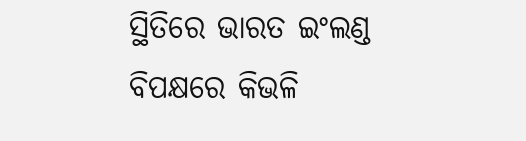ସ୍ଥିତିରେ ଭାରତ ଇଂଲଣ୍ଡ ବିପକ୍ଷରେ କିଭଳି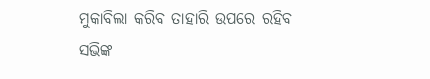ମୁକାବିଲା କରିବ ତାହାରି ଉପରେ ରହିବ ସଭିଙ୍କ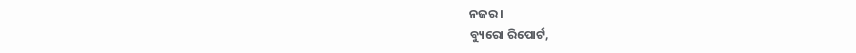ନଜର ।
ବ୍ୟୁରୋ ରିପୋର୍ଟ,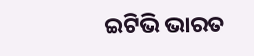ଇଟିଭି ଭାରତ